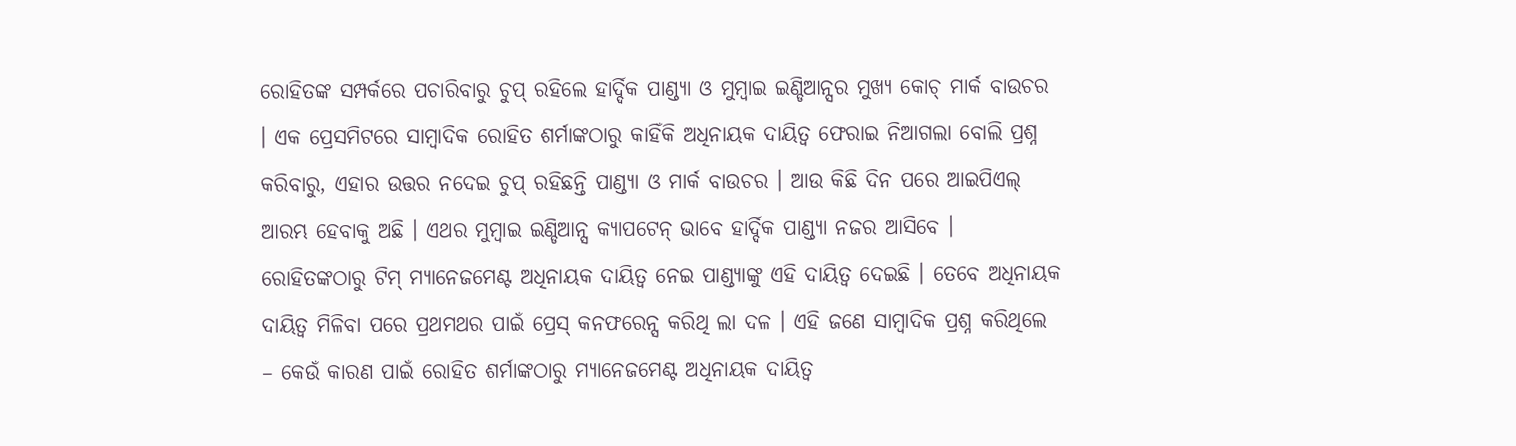ରୋହିତଙ୍କ ସମ୍ପର୍କରେ ପଚାରିବାରୁ ଚୁପ୍ ରହିଲେ ହାର୍ଦ୍ଦିକ ପାଣ୍ଡ୍ୟା ଓ ମୁମ୍ବାଇ ଇଣ୍ଡିଆନ୍ସର ମୁଖ୍ୟ କୋଚ୍ ମାର୍କ ବାଉଚର । ଏକ ପ୍ରେସମିଟରେ ସାମ୍ବାଦିକ ରୋହିତ ଶର୍ମାଙ୍କଠାରୁ କାହିଁକି ଅଧିନାୟକ ଦାୟିତ୍ୱ ଫେରାଇ ନିଆଗଲା ବୋଲି ପ୍ରଶ୍ନ କରିବାରୁ, ଏହାର ଉତ୍ତର ନଦେଇ ଚୁପ୍ ରହିଛନ୍ତି ପାଣ୍ଡ୍ୟା ଓ ମାର୍କ ବାଉଚର । ଆଉ କିଛି ଦିନ ପରେ ଆଇପିଏଲ୍ ଆରମ୍ଭ ହେବାକୁ ଅଛି । ଏଥର ମୁମ୍ବାଇ ଇଣ୍ଡିଆନ୍ସ କ୍ୟାପଟେନ୍ ଭାବେ ହାର୍ଦ୍ଦିକ ପାଣ୍ଡ୍ୟା ନଜର ଆସିବେ । ରୋହିତଙ୍କଠାରୁ ଟିମ୍ ମ୍ୟାନେଜମେଣ୍ଟ ଅଧିନାୟକ ଦାୟିତ୍ୱ ନେଇ ପାଣ୍ଡ୍ୟାଙ୍କୁ ଏହି ଦାୟିତ୍ୱ ଦେଇଛି । ତେବେ ଅଧିନାୟକ ଦାୟିତ୍ୱ ମିଳିବା ପରେ ପ୍ରଥମଥର ପାଇଁ ପ୍ରେସ୍ କନଫରେନ୍ସ କରିଥି ଲା ଦଳ । ଏହି ଜଣେ ସାମ୍ବାଦିକ ପ୍ରଶ୍ନ କରିଥିଲେ – କେଉଁ କାରଣ ପାଇଁ ରୋହିତ ଶର୍ମାଙ୍କଠାରୁ ମ୍ୟାନେଜମେଣ୍ଟ ଅଧିନାୟକ ଦାୟିତ୍ୱ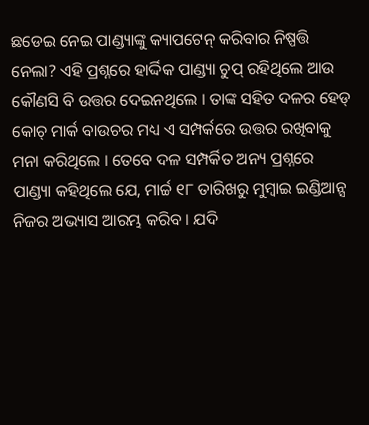ଛଡେଇ ନେଇ ପାଣ୍ଡ୍ୟାଙ୍କୁ କ୍ୟାପଟେନ୍ କରିବାର ନିଷ୍ପତ୍ତି ନେଲା? ଏହି ପ୍ରଶ୍ନରେ ହାର୍ଦ୍ଦିକ ପାଣ୍ଡ୍ୟା ଚୁପ୍ ରହିଥିଲେ ଆଉ କୌଣସି ବି ଉତ୍ତର ଦେଇନଥିଲେ । ତାଙ୍କ ସହିତ ଦଳର ହେଡ୍ କୋଚ୍ ମାର୍କ ବାଉଚର ମଧ୍ୟ ଏ ସମ୍ପର୍କରେ ଉତ୍ତର ରଖିବାକୁ ମନା କରିଥିଲେ । ତେବେ ଦଳ ସମ୍ପର୍କିତ ଅନ୍ୟ ପ୍ରଶ୍ନରେ ପାଣ୍ଡ୍ୟା କହିଥିଲେ ଯେ, ମାର୍ଚ୍ଚ ୧୮ ତାରିଖରୁ ମୁମ୍ବାଇ ଇଣ୍ଡିଆନ୍ସ ନିଜର ଅଭ୍ୟାସ ଆରମ୍ଭ କରିବ । ଯଦି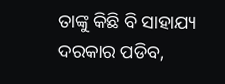ତାଙ୍କୁ କିଛି ବି ସାହାଯ୍ୟ ଦରକାର ପଡିବ,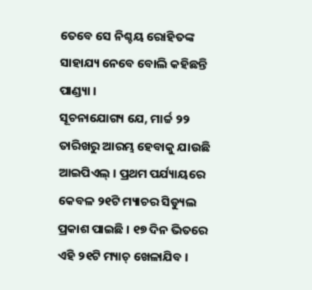ତେବେ ସେ ନିଶ୍ଚୟ ରୋହିତଙ୍କ ସାହାଯ୍ୟ ନେବେ ବୋଲି କହିଛନ୍ତି ପାଣ୍ଡ୍ୟା ।
ସୂଚନାଯୋଗ୍ୟ ଯେ, ମାର୍ଚ୍ଚ ୨୨ ତାରିଖରୁ ଆରମ୍ଭ ହେବାକୁ ଯାଉଛି ଆଇପିଏଲ୍ । ପ୍ରଥମ ପର୍ଯ୍ୟାୟରେ କେବଳ ୨୧ଟି ମ୍ୟାଚର ସିଡ୍ୟୁଲ ପ୍ରକାଶ ପାଇଛି । ୧୭ ଦିନ ଭିତରେ ଏହି ୨୧ଟି ମ୍ୟାଚ୍ ଖେଳାଯିବ ।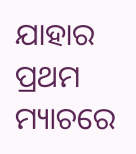ଯାହାର ପ୍ରଥମ ମ୍ୟାଚରେ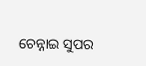ଚେନ୍ନାଇ ସୁପର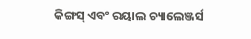କିଙ୍ଗସ୍ ଏବଂ ରୟାଲ ଚ୍ୟାଲେଞ୍ଜର୍ସ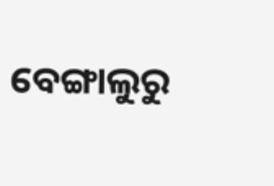ବେଙ୍ଗାଲୁରୁ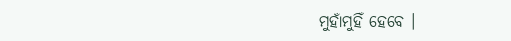ମୁହାଁମୁହିଁ ହେବେ ।